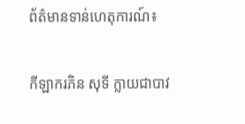ព័ត៌មានទាន់ហេតុការណ៍៖

កីឡាករភិន សុទី ក្លាយជាបាវ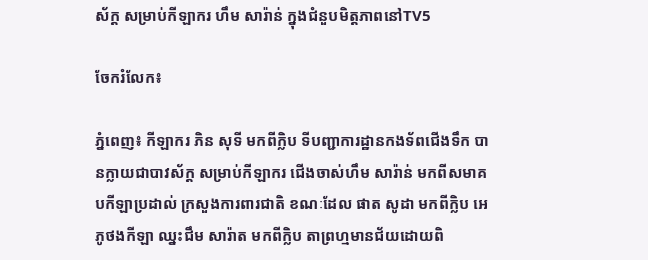ស័ក្ត សម្រាប់កីឡាករ ហឹម សារ៉ាន់ ក្នុងជំនួបមិត្តភាពនៅTV5

ចែករំលែក៖

ភ្នំពេញ៖ កីឡាករ ភិន សុទី មកពីក្លិប ទីបញ្ជាការដ្ឋានកងទ័ពជើងទឹក បានក្លាយជាបាវស័ក្ត សម្រាប់កីឡាករ ជើងចាស់ហឹម សារ៉ាន់ មកពីសមាគបកីឡាប្រដាល់ ក្រសួងការពារជាតិ ខណៈដែល ផាត សូដា មកពីក្លិប អេភូថងកីឡា ឈ្នះជឹម សារ៉ាត មកពីក្លិប តាព្រហ្មមានជ័យដោយពិ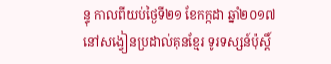ន្ទុ កាលពីយប់ថ្ងៃទី២១ ខែកក្កដា ឆ្នាំ២០១៧ នៅសង្វៀនប្រដាល់គុនខ្មែរ ទូរទស្សន៍ប៉ុស្តិ៍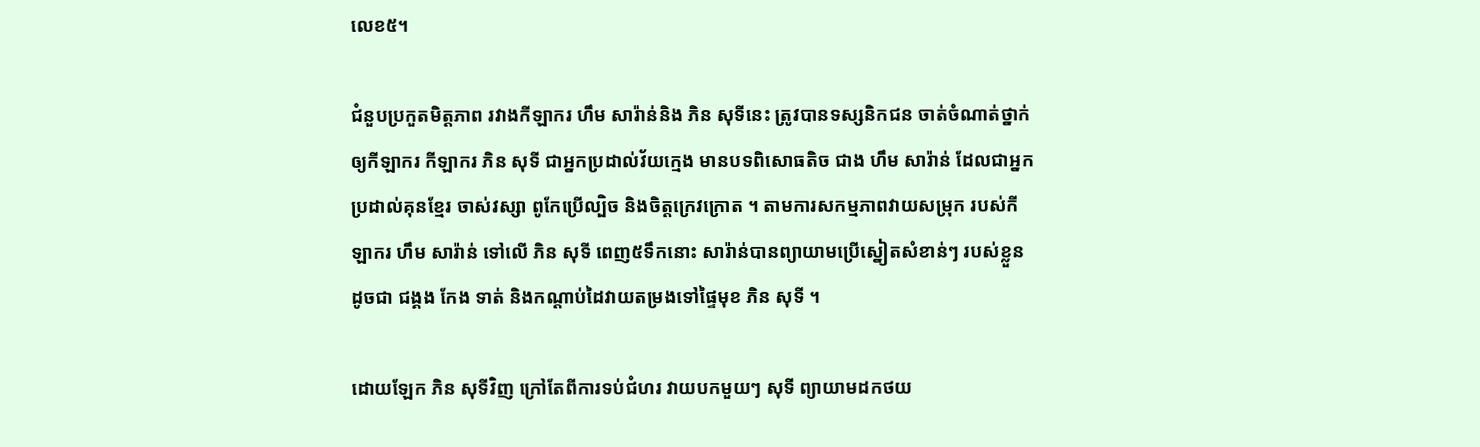លេខ៥។

ជំនួបប្រកួតមិត្តភាព រវាងកីឡាករ ហឹម សារ៉ាន់និង ភិន សុទីនេះ ត្រូវបានទស្សនិកជន ចាត់ចំណាត់ថ្នាក់ ឲ្យកីឡាករ កីឡាករ ភិន សុទី ជាអ្នកប្រដាល់វ័យក្មេង មានបទពិសោធតិច ជាង ហឹម សារ៉ាន់ ដែលជាអ្នកប្រដាល់គុនខ្មែរ ចាស់វស្សា ពូកែប្រើល្បិច និងចិត្តក្រេវក្រោត ។ តាមការសកម្មភាពវាយសម្រុក របស់កីឡាករ ហឹម សារ៉ាន់ ទៅលើ ភិន សុទី ពេញ៥ទឹកនោះ សារ៉ាន់បានព្យាយាមប្រើស្នៀតសំខាន់ៗ របស់ខ្លួន ដូចជា ជង្គង កែង ទាត់ និងកណ្តាប់ដៃវាយតម្រងទៅផ្ទៃមុខ ភិន សុទី ។

ដោយឡែក ភិន សុទីវិញ ក្រៅតែពីការទប់ជំហរ វាយបកមួយៗ សុទី ព្យាយាមដកថយ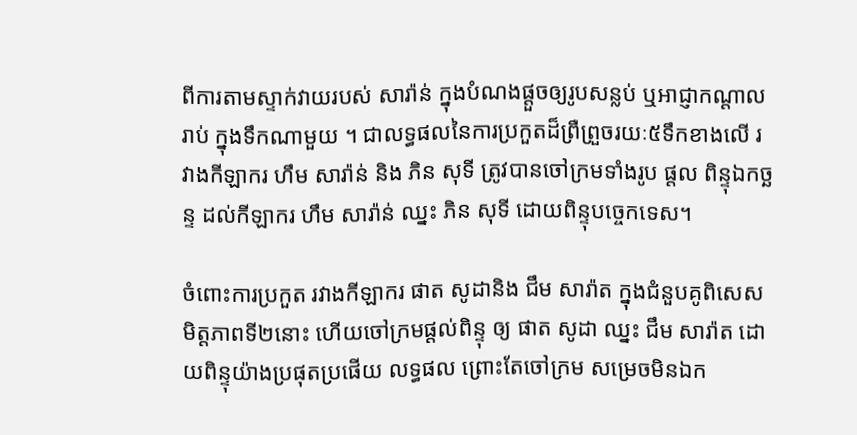ពីការតាមស្ទាក់វាយរបស់ សារ៉ាន់ ក្នុងបំណងផ្តួចឲ្យរូបសន្លប់ ឬអាជ្ញាកណ្តាលរាប់ ក្នុងទឹកណាមួយ ។ ជាលទ្ធផលនៃការប្រកួតដ៏ព្រឺព្រួចរយៈ៥ទឹកខាងលើ រវាងកីឡាករ ហឹម សារ៉ាន់ និង ភិន សុទី ត្រូវបានចៅក្រមទាំងរូប ផ្តល ពិន្ទុឯកច្ឆន្ទ ដល់កីឡាករ ហឹម សារ៉ាន់ ឈ្នះ ភិន សុទី ដោយពិន្ទុបច្ចេកទេស។

ចំពោះការប្រកួត រវាងកីឡាករ ផាត សូដានិង ជឹម សារ៉ាត ក្នុងជំនួបគូពិសេស មិត្តភាពទី២នោះ ហើយចៅក្រមផ្តល់ពិន្ទុ ឲ្យ ផាត សូដា ឈ្នះ ជឹម សារ៉ាត ដោយពិន្ទុយ៉ាងប្រផុតប្រផើយ លទ្ធផល ព្រោះតែចៅក្រម សម្រេចមិនឯក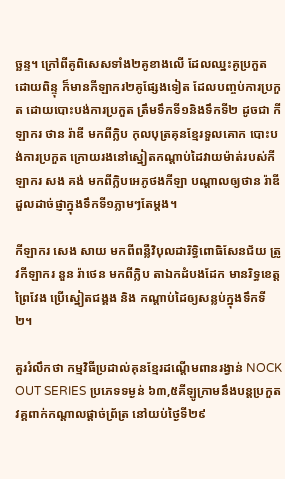ច្ឆន្ទ។ ក្រៅពីគូពិសេសទាំង២គូខាងលើ ដែលឈ្នះគូប្រកួតដោយពិន្ទុ ក៏មានកីឡាករ២គូផ្សែងទៀត ដែលបញ្ចប់ការប្រកួត ដោយបោះបង់ការប្រកួត ត្រឹមទឹកទី១និងទឹកទី២ ដូចជា កីឡាករ ថាន រ៉ាឌី មកពីក្លិប កុលបុត្រគុនខ្មែរទួលគោក បោះបង់ការប្រកួត ក្រោយរងនៅស្នៀតកណ្តាប់ដៃវាយម៉ាត់របស់កីឡាករ សង គង់ មកពីក្លិបអេភូថងកីឡា បណ្តាលឲ្យថាន រ៉ាឌីដួលដាច់ផ្ញាក្នុងទឹកទី១ភ្លាមៗតែម្តង។

កីឡាករ សេង សាយ មកពីពន្លឺវិបុលដារិទ្ធិពោធិសែនជ័យ ត្រូវកីឡាករ នួន រ៉ាថេន មកពីក្លិប តាឯកដំបងដែក មានរិទ្ធខេត្តព្រៃវែង ប្រើស្នៀតជង្គង និង កណ្តាប់ដៃឲ្យសន្លប់ក្នុងទឹកទី២។

គួររំលឹកថា កម្មវិធីប្រដាល់គុនខ្មែរដណ្តើមពានរង្វាន់ NOCK OUT SERIES ប្រភេទទម្ងន់ ៦៣,៥គីឡូក្រាមនឹងបន្តប្រកួតវគ្គពាក់កណ្តាលផ្តាច់ព្រ័ត្រ នៅយប់ថ្ងៃទី២៩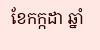ខែកក្កដា ឆ្នាំ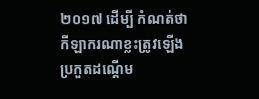២០១៧ ដើម្បី កំណត់ថាកីឡាករណាខ្លះត្រូវឡើងប្រកួតដណ្តើម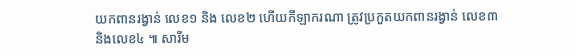យកពានរង្វាន់ លេខ១ និង លេខ២ ហើយកីឡាករណា ត្រូវប្រកួតយកពានរង្វាន់ លេខ៣ និងលេខ៤ ៕ សារីម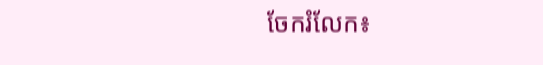ចែករំលែក៖